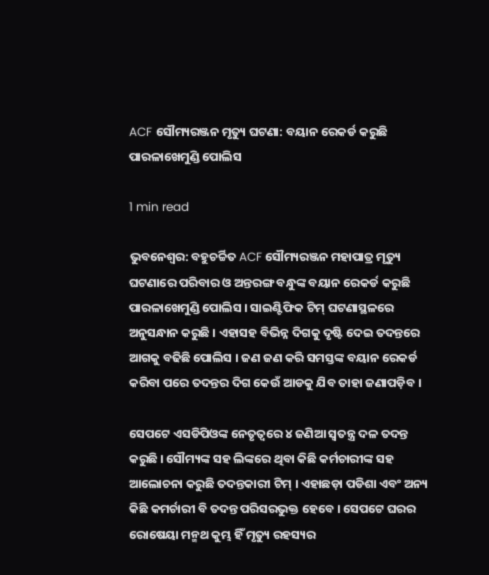ACF ସୌମ୍ୟରଞ୍ଜନ ମୃତ୍ୟୁ ଘଟଣା: ବୟାନ ରେକର୍ଡ କରୁଛି ପାରଳାଖେମୁଣ୍ଡି ପୋଲିସ

1 min read

ଭୁବନେଶ୍ୱର: ବହୁଚର୍ଚ୍ଚିତ ACF ସୌମ୍ୟରଞ୍ଜନ ମହାପାତ୍ର ମୃତ୍ୟୁ ଘଟଣାରେ ପରିବାର ଓ ଅନ୍ତରଙ୍ଗ ବନ୍ଧୁଙ୍କ ବୟାନ ରେକର୍ଡ କରୁଛି ପାରଳାଖେମୁଣ୍ଡି ପୋଲିସ । ସାଇଣ୍ଟିଫିକ ଟିମ୍ ଘଟଣାସ୍ଥଳରେ ଅନୁସନ୍ଧାନ କରୁଛି । ଏହାସହ ବିଭିନ୍ନ ଦିଗକୁ ଦୃଷ୍ଟି ଦେଇ ତଦନ୍ତରେ ଆଗକୁ ବଢିଛି ପୋଲିସ । ଜଣ ଜଣ କରି ସମସ୍ତଙ୍କ ବୟାନ ରେକର୍ଡ କରିବା ପରେ ତଦନ୍ତର ଦିଗ କେଉଁ ଆଡକୁ ଯିବ ତାହା ଜଣାପଡ଼ିବ ।

ସେପଟେ ଏସଡିପିଓଙ୍କ ନେତୃତ୍ୱରେ ୪ ଜଣିଆ ସ୍ବତନ୍ତ୍ର ଦଳ ତଦନ୍ତ କରୁଛି । ସୌମ୍ୟଙ୍କ ସହ ଲିଙ୍କରେ ଥିବା କିଛି କର୍ମଚାରୀଙ୍କ ସହ ଆଲୋଚନା କରୁଛି ତଦନ୍ତକାରୀ ଟିମ୍ । ଏହାଛଡ଼ା ପଡିଶା ଏବଂ ଅନ୍ୟ କିଛି କମର୍ଚାରୀ ବି ତଦନ୍ତ ପରିସରଭୁକ୍ତ ହେବେ । ସେପଟେ ଘରର ରୋଷେୟା ମନ୍ମଥ କୁମ୍ଭ ହିଁ ମୃତ୍ୟୁ ରହସ୍ୟର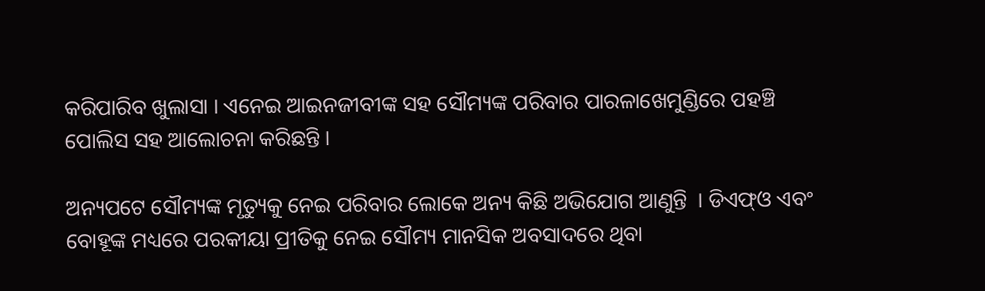କରିପାରିବ ଖୁଲାସା । ଏନେଇ ଆଇନଜୀବୀଙ୍କ ସହ ସୌମ୍ୟଙ୍କ ପରିବାର ପାରଳାଖେମୁଣ୍ଡିରେ ପହଞ୍ଚି ପୋଲିସ ସହ ଆଲୋଚନା କରିଛନ୍ତି ।

ଅନ୍ୟପଟେ ସୌମ୍ୟଙ୍କ ମୃତ୍ୟୁକୁ ନେଇ ପରିବାର ଲୋକେ ଅନ୍ୟ କିଛି ଅଭିଯୋଗ ଆଣୁନ୍ତି  । ଡିଏଫ୍ଓ ଏବଂ ବୋହୂଙ୍କ ମଧ୍ୟରେ ପରକୀୟା ପ୍ରୀତିକୁ ନେଇ ସୌମ୍ୟ ମାନସିକ ଅବସାଦରେ ଥିବା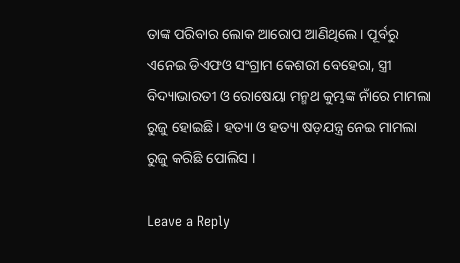ତାଙ୍କ ପରିବାର ଲୋକ ଆରୋପ ଆଣିଥିଲେ । ପୂର୍ବରୁ ଏନେଇ ଡିଏଫଓ ସଂଗ୍ରାମ କେଶରୀ ବେହେରା, ସ୍ତ୍ରୀ ବିଦ୍ୟାଭାରତୀ ଓ ରୋଷେୟା ମନ୍ମଥ କୁମ୍ଭଙ୍କ ନାଁରେ ମାମଲା ରୁଜୁ ହୋଇଛି । ହତ୍ୟା ଓ ହତ୍ୟା ଷଡ଼ଯନ୍ତ୍ର ନେଇ ମାମଲା ରୁଜୁ କରିଛି ପୋଲିସ ।

Leave a Reply